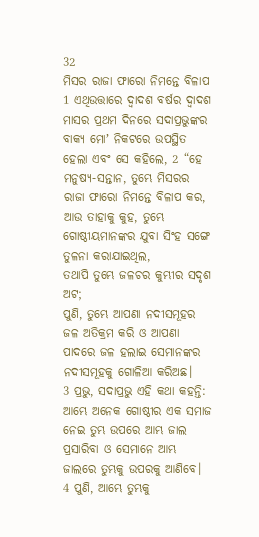32
ମିସର ରାଜା ଫାରୋ ନିମନ୍ତେ ବିଳାପ
1 ଏଥିଉତ୍ତାରେ ଦ୍ୱାଦଶ ବର୍ଷର ଦ୍ୱାଦଶ ମାସର ପ୍ରଥମ ଦିନରେ ସଦାପ୍ରଭୁଙ୍କର ବାକ୍ୟ ମୋʼ ନିକଟରେ ଉପସ୍ଥିତ ହେଲା ଏବଂ ସେ କହିଲେ, 2 “ହେ ମନୁଷ୍ୟ-ସନ୍ତାନ, ତୁମ୍ଭେ ମିସରର ରାଜା ଫାରୋ ନିମନ୍ତେ ବିଳାପ କର, ଆଉ ତାହାକୁ କୁହ, ତୁମ୍ଭେ ଗୋଷ୍ଠୀୟମାନଙ୍କର ଯୁବା ସିଂହ ସଙ୍ଗେ ତୁଳନା କରାଯାଇଥିଲ,
ତଥାପି ତୁମ୍ଭେ ଜଳଚର କୁମ୍ଭୀର ସଦୃଶ ଅଟ;
ପୁଣି, ତୁମ୍ଭେ ଆପଣା ନଦୀସମୂହର ଜଳ ଅତିକ୍ରମ କରି ଓ ଆପଣା ପାଦରେ ଜଳ ହଲାଇ ସେମାନଙ୍କର ନଦୀସମୂହକୁ ଗୋଳିଆ କରିଅଛ।
3 ପ୍ରଭୁ, ସଦାପ୍ରଭୁ ଏହି କଥା କହନ୍ତି:
ଆମ୍ଭେ ଅନେକ ଗୋଷ୍ଠୀର ଏକ ସମାଜ ନେଇ ତୁମ୍ଭ ଉପରେ ଆମ୍ଭ ଜାଲ ପ୍ରସାରିବା ଓ ସେମାନେ ଆମ୍ଭ ଜାଲରେ ତୁମ୍ଭକୁ ଉପରକୁ ଆଣିବେ।
4 ପୁଣି, ଆମ୍ଭେ ତୁମ୍ଭକୁ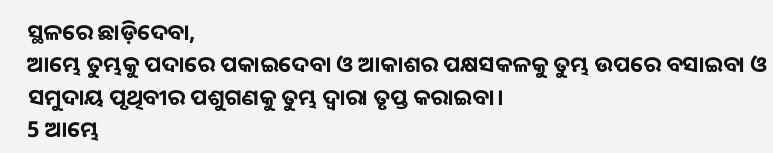ସ୍ଥଳରେ ଛାଡ଼ିଦେବା,
ଆମ୍ଭେ ତୁମ୍ଭକୁ ପଦାରେ ପକାଇଦେବା ଓ ଆକାଶର ପକ୍ଷସକଳକୁ ତୁମ୍ଭ ଉପରେ ବସାଇବା ଓ ସମୁଦାୟ ପୃଥିବୀର ପଶୁଗଣକୁ ତୁମ୍ଭ ଦ୍ୱାରା ତୃପ୍ତ କରାଇବା।
5 ଆମ୍ଭେ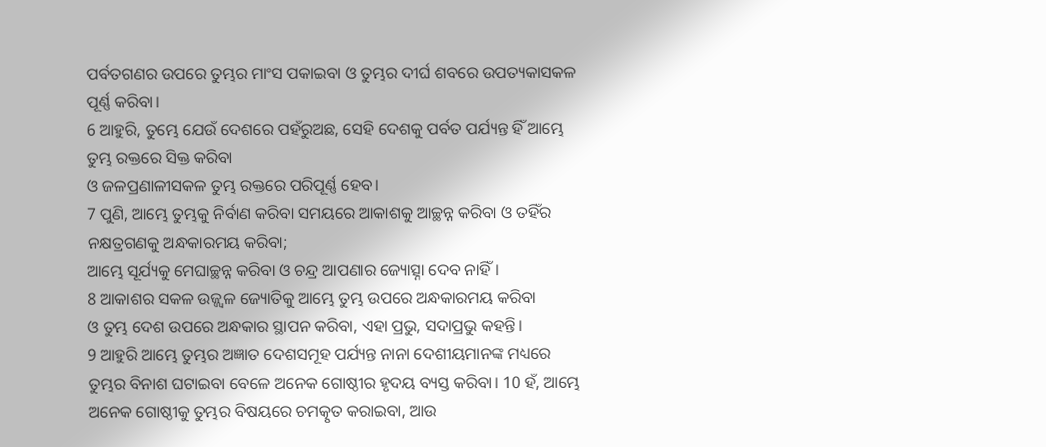ପର୍ବତଗଣର ଉପରେ ତୁମ୍ଭର ମାଂସ ପକାଇବା ଓ ତୁମ୍ଭର ଦୀର୍ଘ ଶବରେ ଉପତ୍ୟକାସକଳ ପୂର୍ଣ୍ଣ କରିବା।
6 ଆହୁରି, ତୁମ୍ଭେ ଯେଉଁ ଦେଶରେ ପହଁରୁଅଛ, ସେହି ଦେଶକୁ ପର୍ବତ ପର୍ଯ୍ୟନ୍ତ ହିଁ ଆମ୍ଭେ ତୁମ୍ଭ ରକ୍ତରେ ସିକ୍ତ କରିବା
ଓ ଜଳପ୍ରଣାଳୀସକଳ ତୁମ୍ଭ ରକ୍ତରେ ପରିପୂର୍ଣ୍ଣ ହେବ।
7 ପୁଣି, ଆମ୍ଭେ ତୁମ୍ଭକୁ ନିର୍ବାଣ କରିବା ସମୟରେ ଆକାଶକୁ ଆଚ୍ଛନ୍ନ କରିବା ଓ ତହିଁର ନକ୍ଷତ୍ରଗଣକୁ ଅନ୍ଧକାରମୟ କରିବା;
ଆମ୍ଭେ ସୂର୍ଯ୍ୟକୁ ମେଘାଚ୍ଛନ୍ନ କରିବା ଓ ଚନ୍ଦ୍ର ଆପଣାର ଜ୍ୟୋତ୍ସ୍ନା ଦେବ ନାହିଁ।
8 ଆକାଶର ସକଳ ଉଜ୍ଜ୍ୱଳ ଜ୍ୟୋତିକୁ ଆମ୍ଭେ ତୁମ୍ଭ ଉପରେ ଅନ୍ଧକାରମୟ କରିବା
ଓ ତୁମ୍ଭ ଦେଶ ଉପରେ ଅନ୍ଧକାର ସ୍ଥାପନ କରିବା, ଏହା ପ୍ରଭୁ, ସଦାପ୍ରଭୁ କହନ୍ତି।
9 ଆହୁରି ଆମ୍ଭେ ତୁମ୍ଭର ଅଜ୍ଞାତ ଦେଶସମୂହ ପର୍ଯ୍ୟନ୍ତ ନାନା ଦେଶୀୟମାନଙ୍କ ମଧ୍ୟରେ ତୁମ୍ଭର ବିନାଶ ଘଟାଇବା ବେଳେ ଅନେକ ଗୋଷ୍ଠୀର ହୃଦୟ ବ୍ୟସ୍ତ କରିବା। 10 ହଁ, ଆମ୍ଭେ ଅନେକ ଗୋଷ୍ଠୀକୁ ତୁମ୍ଭର ବିଷୟରେ ଚମତ୍କୃତ କରାଇବା, ଆଉ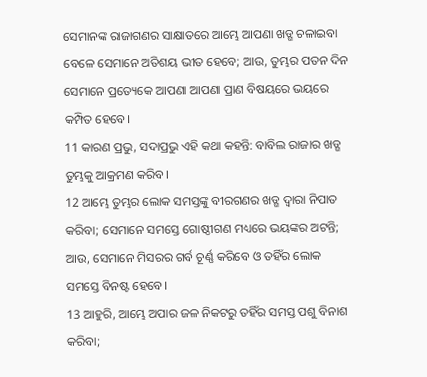ସେମାନଙ୍କ ରାଜାଗଣର ସାକ୍ଷାତରେ ଆମ୍ଭେ ଆପଣା ଖଡ୍ଗ ଚଳାଇବା ବେଳେ ସେମାନେ ଅତିଶୟ ଭୀତ ହେବେ; ଆଉ, ତୁମ୍ଭର ପତନ ଦିନ ସେମାନେ ପ୍ରତ୍ୟେକେ ଆପଣା ଆପଣା ପ୍ରାଣ ବିଷୟରେ ଭୟରେ କମ୍ପିତ ହେବେ।
11 କାରଣ ପ୍ରଭୁ, ସଦାପ୍ରଭୁ ଏହି କଥା କହନ୍ତି: ବାବିଲ ରାଜାର ଖଡ୍ଗ ତୁମ୍ଭକୁ ଆକ୍ରମଣ କରିବ।
12 ଆମ୍ଭେ ତୁମ୍ଭର ଲୋକ ସମସ୍ତଙ୍କୁ ବୀରଗଣର ଖଡ୍ଗ ଦ୍ୱାରା ନିପାତ କରିବା; ସେମାନେ ସମସ୍ତେ ଗୋଷ୍ଠୀଗଣ ମଧ୍ୟରେ ଭୟଙ୍କର ଅଟନ୍ତି;
ଆଉ, ସେମାନେ ମିସରର ଗର୍ବ ଚୂର୍ଣ୍ଣ କରିବେ ଓ ତହିଁର ଲୋକ ସମସ୍ତେ ବିନଷ୍ଟ ହେବେ।
13 ଆହୁରି, ଆମ୍ଭେ ଅପାର ଜଳ ନିକଟରୁ ତହିଁର ସମସ୍ତ ପଶୁ ବିନାଶ କରିବା;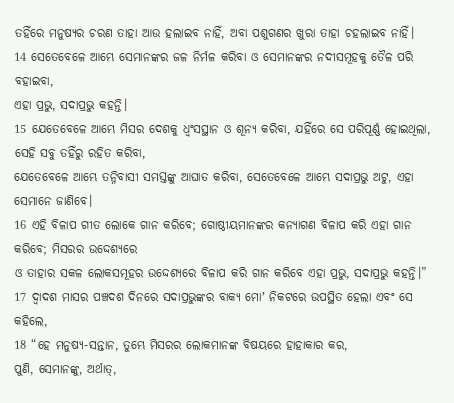ତହିଁରେ ମନୁଷ୍ୟର ଚରଣ ତାହା ଆଉ ହଲାଇବ ନାହିଁ, ଅବା ପଶୁଗଣର ଖୁରା ତାହା ଚହଲାଇବ ନାହିଁ।
14 ସେତେବେଳେ ଆମ୍ଭେ ସେମାନଙ୍କର ଜଳ ନିର୍ମଳ କରିବା ଓ ସେମାନଙ୍କର ନଦୀସମୂହକୁ ତୈଳ ପରି ବହାଇବା,
ଏହା ପ୍ରଭୁ, ସଦାପ୍ରଭୁ କହନ୍ତି।
15 ଯେତେବେଳେ ଆମ୍ଭେ ମିସର ଦେଶକୁ ଧ୍ୱଂସସ୍ଥାନ ଓ ଶୂନ୍ୟ କରିବା, ଯହିଁରେ ସେ ପରିପୂର୍ଣ୍ଣ ହୋଇଥିଲା, ସେହି ସବୁ ତହିଁରୁ ରହିତ କରିବା,
ଯେତେବେଳେ ଆମ୍ଭେ ତନ୍ନିବାସୀ ସମସ୍ତଙ୍କୁ ଆଘାତ କରିବା, ସେତେବେଳେ ଆମ୍ଭେ ସଦାପ୍ରଭୁ ଅଟୁ, ଏହା ସେମାନେ ଜାଣିବେ।
16 ଏହି ବିଳାପ ଗୀତ ଲୋକେ ଗାନ କରିବେ; ଗୋଷ୍ଠୀୟମାନଙ୍କର କନ୍ୟାଗଣ ବିଳାପ କରି ଏହା ଗାନ କରିବେ; ମିସରର ଉଦ୍ଦେଶ୍ୟରେ
ଓ ତାହାର ସକଳ ଲୋକସମୂହର ଉଦ୍ଦେଶ୍ୟରେ ବିଳାପ କରି ଗାନ କରିବେ ଏହା ପ୍ରଭୁ, ସଦାପ୍ରଭୁ କହନ୍ତି।”
17 ଦ୍ୱାଦଶ ମାସର ପଞ୍ଚଦଶ ଦିନରେ ସଦାପ୍ରଭୁଙ୍କର ବାକ୍ୟ ମୋʼ ନିକଟରେ ଉପସ୍ଥିତ ହେଲା ଏବଂ ସେ କହିଲେ,
18 “ହେ ମନୁଷ୍ୟ-ସନ୍ତାନ, ତୁମ୍ଭେ ମିସରର ଲୋକମାନଙ୍କ ବିଷୟରେ ହାହାକାର କର,
ପୁଣି, ସେମାନଙ୍କୁ, ଅର୍ଥାତ୍,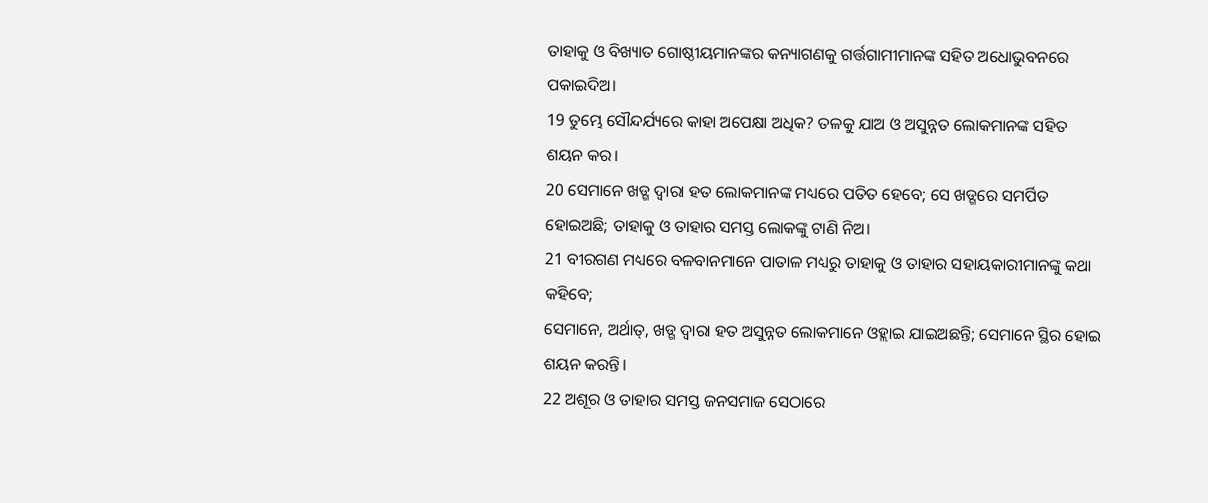ତାହାକୁ ଓ ବିଖ୍ୟାତ ଗୋଷ୍ଠୀୟମାନଙ୍କର କନ୍ୟାଗଣକୁ ଗର୍ତ୍ତଗାମୀମାନଙ୍କ ସହିତ ଅଧୋଭୁବନରେ ପକାଇଦିଅ।
19 ତୁମ୍ଭେ ସୌନ୍ଦର୍ଯ୍ୟରେ କାହା ଅପେକ୍ଷା ଅଧିକ? ତଳକୁ ଯାଅ ଓ ଅସୁନ୍ନତ ଲୋକମାନଙ୍କ ସହିତ ଶୟନ କର।
20 ସେମାନେ ଖଡ୍ଗ ଦ୍ୱାରା ହତ ଲୋକମାନଙ୍କ ମଧ୍ୟରେ ପତିତ ହେବେ; ସେ ଖଡ୍ଗରେ ସମର୍ପିତ ହୋଇଅଛି; ତାହାକୁ ଓ ତାହାର ସମସ୍ତ ଲୋକଙ୍କୁ ଟାଣି ନିଅ।
21 ବୀରଗଣ ମଧ୍ୟରେ ବଳବାନମାନେ ପାତାଳ ମଧ୍ୟରୁ ତାହାକୁ ଓ ତାହାର ସହାୟକାରୀମାନଙ୍କୁ କଥା କହିବେ;
ସେମାନେ, ଅର୍ଥାତ୍, ଖଡ୍ଗ ଦ୍ୱାରା ହତ ଅସୁନ୍ନତ ଲୋକମାନେ ଓହ୍ଲାଇ ଯାଇଅଛନ୍ତି; ସେମାନେ ସ୍ଥିର ହୋଇ ଶୟନ କରନ୍ତି।
22 ଅଶୂର ଓ ତାହାର ସମସ୍ତ ଜନସମାଜ ସେଠାରେ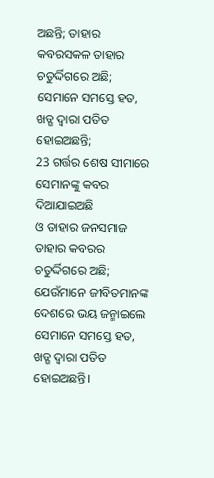ଅଛନ୍ତି; ତାହାର କବରସକଳ ତାହାର ଚତୁର୍ଦ୍ଦିଗରେ ଅଛି;
ସେମାନେ ସମସ୍ତେ ହତ, ଖଡ୍ଗ ଦ୍ୱାରା ପତିତ ହୋଇଅଛନ୍ତି;
23 ଗର୍ତ୍ତର ଶେଷ ସୀମାରେ ସେମାନଙ୍କୁ କବର ଦିଆଯାଇଅଛି
ଓ ତାହାର ଜନସମାଜ ତାହାର କବରର ଚତୁର୍ଦ୍ଦିଗରେ ଅଛି;
ଯେଉଁମାନେ ଜୀବିତମାନଙ୍କ ଦେଶରେ ଭୟ ଜନ୍ମାଇଲେ ସେମାନେ ସମସ୍ତେ ହତ, ଖଡ୍ଗ ଦ୍ୱାରା ପତିତ ହୋଇଅଛନ୍ତି।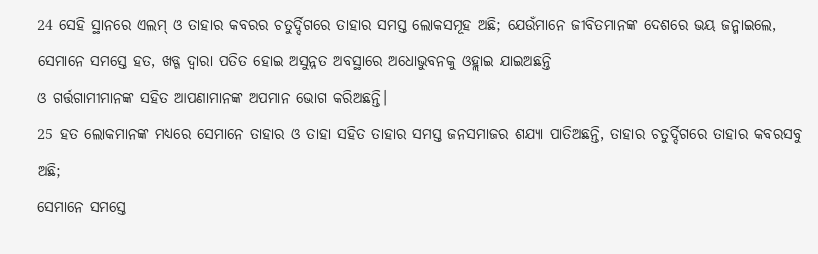24 ସେହି ସ୍ଥାନରେ ଏଲମ୍ ଓ ତାହାର କବରର ଚତୁର୍ଦ୍ଦିଗରେ ତାହାର ସମସ୍ତ ଲୋକସମୂହ ଅଛି; ଯେଉଁମାନେ ଜୀବିତମାନଙ୍କ ଦେଶରେ ଭୟ ଜନ୍ମାଇଲେ,
ସେମାନେ ସମସ୍ତେ ହତ, ଖଡ୍ଗ ଦ୍ୱାରା ପତିତ ହୋଇ ଅସୁନ୍ନତ ଅବସ୍ଥାରେ ଅଧୋଭୁବନକୁ ଓହ୍ଲାଇ ଯାଇଅଛନ୍ତି
ଓ ଗର୍ତ୍ତଗାମୀମାନଙ୍କ ସହିତ ଆପଣାମାନଙ୍କ ଅପମାନ ଭୋଗ କରିଅଛନ୍ତି।
25 ହତ ଲୋକମାନଙ୍କ ମଧ୍ୟରେ ସେମାନେ ତାହାର ଓ ତାହା ସହିତ ତାହାର ସମସ୍ତ ଜନସମାଜର ଶଯ୍ୟା ପାତିଅଛନ୍ତି, ତାହାର ଚତୁର୍ଦ୍ଦିଗରେ ତାହାର କବରସବୁ ଅଛି;
ସେମାନେ ସମସ୍ତେ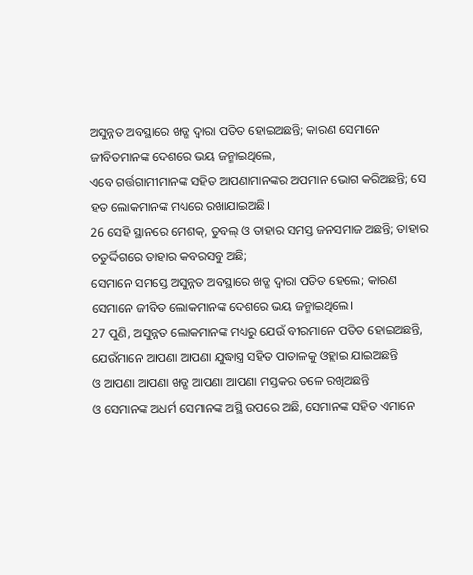ଅସୁନ୍ନତ ଅବସ୍ଥାରେ ଖଡ୍ଗ ଦ୍ୱାରା ପତିତ ହୋଇଅଛନ୍ତି; କାରଣ ସେମାନେ ଜୀବିତମାନଙ୍କ ଦେଶରେ ଭୟ ଜନ୍ମାଇଥିଲେ,
ଏବେ ଗର୍ତ୍ତଗାମୀମାନଙ୍କ ସହିତ ଆପଣାମାନଙ୍କର ଅପମାନ ଭୋଗ କରିଅଛନ୍ତି; ସେ ହତ ଲୋକମାନଙ୍କ ମଧ୍ୟରେ ରଖାଯାଇଅଛି।
26 ସେହି ସ୍ଥାନରେ ମେଶକ୍, ତୁବଲ୍ ଓ ତାହାର ସମସ୍ତ ଜନସମାଜ ଅଛନ୍ତି; ତାହାର ଚତୁର୍ଦ୍ଦିଗରେ ତାହାର କବରସବୁ ଅଛି;
ସେମାନେ ସମସ୍ତେ ଅସୁନ୍ନତ ଅବସ୍ଥାରେ ଖଡ୍ଗ ଦ୍ୱାରା ପତିତ ହେଲେ; କାରଣ ସେମାନେ ଜୀବିତ ଲୋକମାନଙ୍କ ଦେଶରେ ଭୟ ଜନ୍ମାଇଥିଲେ।
27 ପୁଣି, ଅସୁନ୍ନତ ଲୋକମାନଙ୍କ ମଧ୍ୟରୁ ଯେଉଁ ବୀରମାନେ ପତିତ ହୋଇଅଛନ୍ତି, ଯେଉଁମାନେ ଆପଣା ଆପଣା ଯୁଦ୍ଧାସ୍ତ୍ର ସହିତ ପାତାଳକୁ ଓହ୍ଲାଇ ଯାଇଅଛନ୍ତି
ଓ ଆପଣା ଆପଣା ଖଡ୍ଗ ଆପଣା ଆପଣା ମସ୍ତକର ତଳେ ରଖିଅଛନ୍ତି
ଓ ସେମାନଙ୍କ ଅଧର୍ମ ସେମାନଙ୍କ ଅସ୍ଥି ଉପରେ ଅଛି, ସେମାନଙ୍କ ସହିତ ଏମାନେ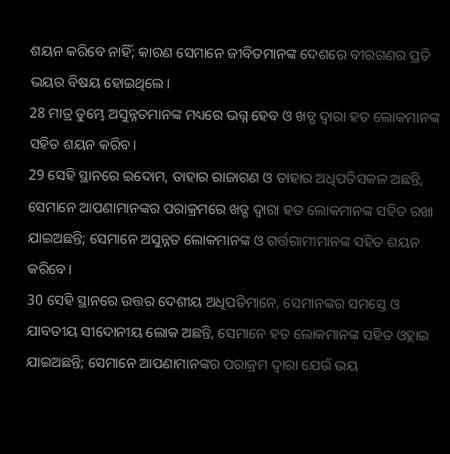ଶୟନ କରିବେ ନାହିଁ; କାରଣ ସେମାନେ ଜୀବିତମାନଙ୍କ ଦେଶରେ ବୀରଗଣର ପ୍ରତି ଭୟର ବିଷୟ ହୋଇଥିଲେ।
28 ମାତ୍ର ତୁମ୍ଭେ ଅସୁନ୍ନତମାନଙ୍କ ମଧ୍ୟରେ ଭଗ୍ନ ହେବ ଓ ଖଡ୍ଗ ଦ୍ୱାରା ହତ ଲୋକମାନଙ୍କ ସହିତ ଶୟନ କରିବ।
29 ସେହି ସ୍ଥାନରେ ଇଦୋମ, ତାହାର ରାଜାଗଣ ଓ ତାହାର ଅଧିପତିସକଳ ଅଛନ୍ତି, ସେମାନେ ଆପଣାମାନଙ୍କର ପରାକ୍ରମରେ ଖଡ୍ଗ ଦ୍ୱାରା ହତ ଲୋକମାନଙ୍କ ସହିତ ରଖା ଯାଇଅଛନ୍ତି; ସେମାନେ ଅସୁନ୍ନତ ଲୋକମାନଙ୍କ ଓ ଗର୍ତ୍ତଗାମୀମାନଙ୍କ ସହିତ ଶୟନ କରିବେ।
30 ସେହି ସ୍ଥାନରେ ଉତ୍ତର ଦେଶୀୟ ଅଧିପତିମାନେ, ସେମାନଙ୍କର ସମସ୍ତେ ଓ ଯାବତୀୟ ସୀଦୋନୀୟ ଲୋକ ଅଛନ୍ତି, ସେମାନେ ହତ ଲୋକମାନଙ୍କ ସହିତ ଓହ୍ଲାଇ ଯାଇଅଛନ୍ତି; ସେମାନେ ଆପଣାମାନଙ୍କର ପରାକ୍ରମ ଦ୍ୱାରା ଯେଉଁ ଭୟ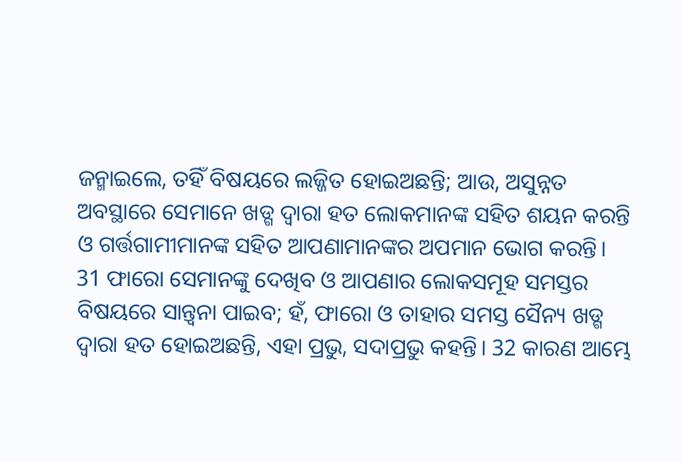ଜନ୍ମାଇଲେ, ତହିଁ ବିଷୟରେ ଲଜ୍ଜିତ ହୋଇଅଛନ୍ତି; ଆଉ, ଅସୁନ୍ନତ ଅବସ୍ଥାରେ ସେମାନେ ଖଡ୍ଗ ଦ୍ୱାରା ହତ ଲୋକମାନଙ୍କ ସହିତ ଶୟନ କରନ୍ତି ଓ ଗର୍ତ୍ତଗାମୀମାନଙ୍କ ସହିତ ଆପଣାମାନଙ୍କର ଅପମାନ ଭୋଗ କରନ୍ତି।
31 ଫାରୋ ସେମାନଙ୍କୁ ଦେଖିବ ଓ ଆପଣାର ଲୋକସମୂହ ସମସ୍ତର ବିଷୟରେ ସାନ୍ତ୍ୱନା ପାଇବ; ହଁ, ଫାରୋ ଓ ତାହାର ସମସ୍ତ ସୈନ୍ୟ ଖଡ୍ଗ ଦ୍ୱାରା ହତ ହୋଇଅଛନ୍ତି, ଏହା ପ୍ରଭୁ, ସଦାପ୍ରଭୁ କହନ୍ତି। 32 କାରଣ ଆମ୍ଭେ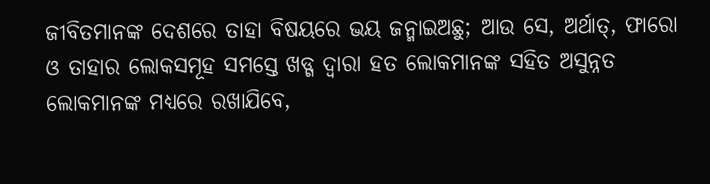ଜୀବିତମାନଙ୍କ ଦେଶରେ ତାହା ବିଷୟରେ ଭୟ ଜନ୍ମାଇଅଛୁ; ଆଉ ସେ, ଅର୍ଥାତ୍, ଫାରୋ ଓ ତାହାର ଲୋକସମୂହ ସମସ୍ତେ ଖଡ୍ଗ ଦ୍ୱାରା ହତ ଲୋକମାନଙ୍କ ସହିତ ଅସୁନ୍ନତ ଲୋକମାନଙ୍କ ମଧ୍ୟରେ ରଖାଯିବେ,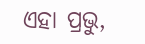ଏହା ପ୍ରଭୁ,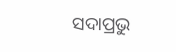ସଦାପ୍ରଭୁ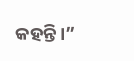କହନ୍ତି।”